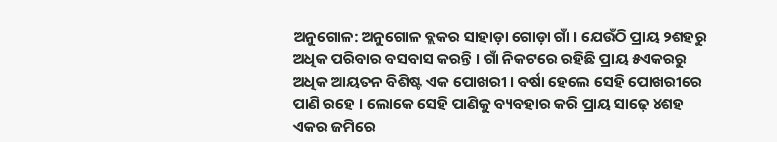ଅନୁଗୋଳ: ଅନୁଗୋଳ ବ୍ଲକର ସାହାଡ଼ା ଗୋଡ଼ା ଗାଁ । ଯେଉଁଠି ପ୍ରାୟ ୨ଶହରୁ ଅଧିକ ପରିବାର ବସବାସ କରନ୍ତି । ଗାଁ ନିକଟରେ ରହିଛି ପ୍ରାୟ ୫ଏକରରୁ ଅଧିକ ଆୟତନ ବିଶିଷ୍ଟ ଏକ ପୋଖରୀ । ବର୍ଷା ହେଲେ ସେହି ପୋଖରୀରେ ପାଣି ରହେ । ଲୋକେ ସେହି ପାଣିକୁ ବ୍ୟବହାର କରି ପ୍ରାୟ ସାଢ଼େ ୪ଶହ ଏକର ଜମିରେ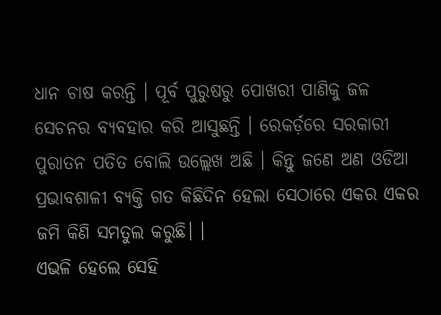ଧାନ ଚାଷ କରନ୍ତି । ପୂର୍ବ ପୁରୁଷରୁ ପୋଖରୀ ପାଣିକୁ ଜଳ ସେଚନର ବ୍ୟବହାର କରି ଆସୁଛନ୍ତି । ରେକର୍ଡ଼ରେ ସରକାରୀ ପୁରାତନ ପତିତ ବୋଲି ଉଲ୍ଲେଖ ଅଛି । କିନ୍ତୁ ଜଣେ ଅଣ ଓଡିଆ ପ୍ରଭାବଶାଳୀ ବ୍ୟକ୍ତି ଗତ କିଛିଦିନ ହେଲା ସେଠାରେ ଏକର ଏକର ଜମି କିଣି ସମତୁଲ କରୁଛି। ।
ଏଭଳି ହେଲେ ସେହି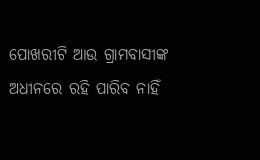ପୋଖରୀଟି ଆଉ ଗ୍ରାମବାସୀଙ୍କ ଅଧୀନରେ ରହି ପାରିବ ନାହିଁ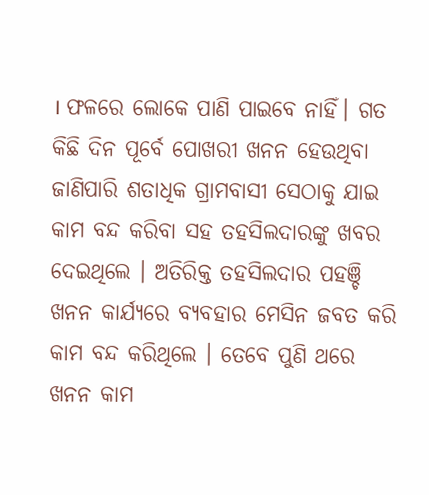। ଫଳରେ ଲୋକେ ପାଣି ପାଇବେ ନାହିଁ। ଗତ କିଛି ଦିନ ପୂର୍ବେ ପୋଖରୀ ଖନନ ହେଉଥିବା ଜାଣିପାରି ଶତାଧିକ ଗ୍ରାମବାସୀ ସେଠାକୁ ଯାଇ କାମ ବନ୍ଦ କରିବା ସହ ତହସିଲଦାରଙ୍କୁ ଖବର ଦେଇଥିଲେ । ଅତିରିକ୍ତ ତହସିଲଦାର ପହଞ୍ଚି ଖନନ କାର୍ଯ୍ୟରେ ବ୍ୟବହାର ମେସିନ ଜବତ କରି କାମ ବନ୍ଦ କରିଥିଲେ । ତେବେ ପୁଣି ଥରେ ଖନନ କାମ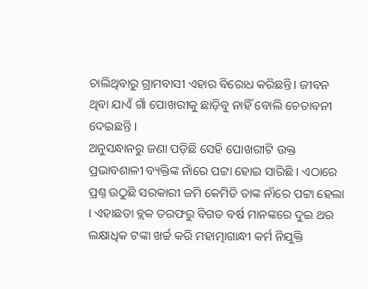ଚାଲିଥିବାରୁ ଗ୍ରାମବାସୀ ଏହାର ବିରୋଧ କରିଛନ୍ତି। ଜୀବନ ଥିବା ଯାଏଁ ଗାଁ ପୋଖରୀକୁ ଛାଡ଼ିବୁ ନାହିଁ ବୋଲି ଚେତାବନୀ ଦେଇଛନ୍ତି ।
ଅନୁସନ୍ଧାନରୁ ଜଣା ପଡ଼ିଛି ସେହି ପୋଖରୀଟି ଉକ୍ତ ପ୍ରଭାବଶାଳୀ ବ୍ୟକ୍ତିଙ୍କ ନାଁରେ ପଟ୍ଟା ହୋଇ ସାରିଛି । ଏଠାରେ ପ୍ରଶ୍ନ ଉଠୁଛି ସରକାରୀ ଜମି କେମିତି ତାଙ୍କ ନାଁରେ ପଟ୍ଟା ହେଲା । ଏହାଛଡା ବ୍ଲକ ତରଫରୁ ବିଗତ ବର୍ଷ ମାନଙ୍କରେ ଦୁଇ ଥର ଲକ୍ଷାଧିକ ଟଙ୍କା ଖର୍ଚ୍ଚ କରି ମହାତ୍ମାଗାନ୍ଧୀ କର୍ମ ନିଯୁକ୍ତି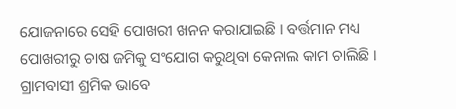ଯୋଜନାରେ ସେହି ପୋଖରୀ ଖନନ କରାଯାଇଛି । ବର୍ତ୍ତମାନ ମଧ୍ୟ ପୋଖରୀରୁ ଚାଷ ଜମିକୁ ସଂଯୋଗ କରୁଥିବା କେନାଲ କାମ ଚାଲିଛି । ଗ୍ରାମବାସୀ ଶ୍ରମିକ ଭାବେ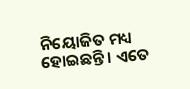ନିୟୋଜିତ ମଧ୍ୟ ହୋଇଛନ୍ତି । ଏତେ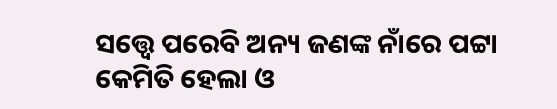ସତ୍ତ୍ୱେ ପରେବି ଅନ୍ୟ ଜଣଙ୍କ ନାଁରେ ପଟ୍ଟା କେମିତି ହେଲା ଓ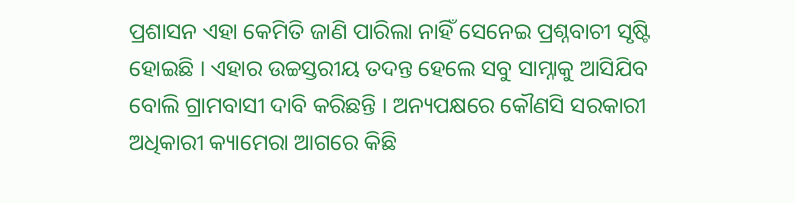ପ୍ରଶାସନ ଏହା କେମିତି ଜାଣି ପାରିଲା ନାହିଁ ସେନେଇ ପ୍ରଶ୍ନବାଚୀ ସୃଷ୍ଟି ହୋଇଛି । ଏହାର ଉଚ୍ଚସ୍ତରୀୟ ତଦନ୍ତ ହେଲେ ସବୁ ସାମ୍ନାକୁ ଆସିଯିବ ବୋଲି ଗ୍ରାମବାସୀ ଦାବି କରିଛନ୍ତି । ଅନ୍ୟପକ୍ଷରେ କୌଣସି ସରକାରୀ ଅଧିକାରୀ କ୍ୟାମେରା ଆଗରେ କିଛି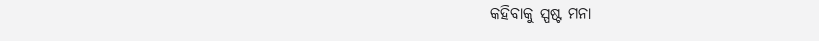କହିବାକୁ ସ୍ପଷ୍ଟ ମନା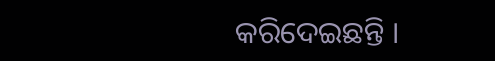କରିଦେଇଛନ୍ତି ।